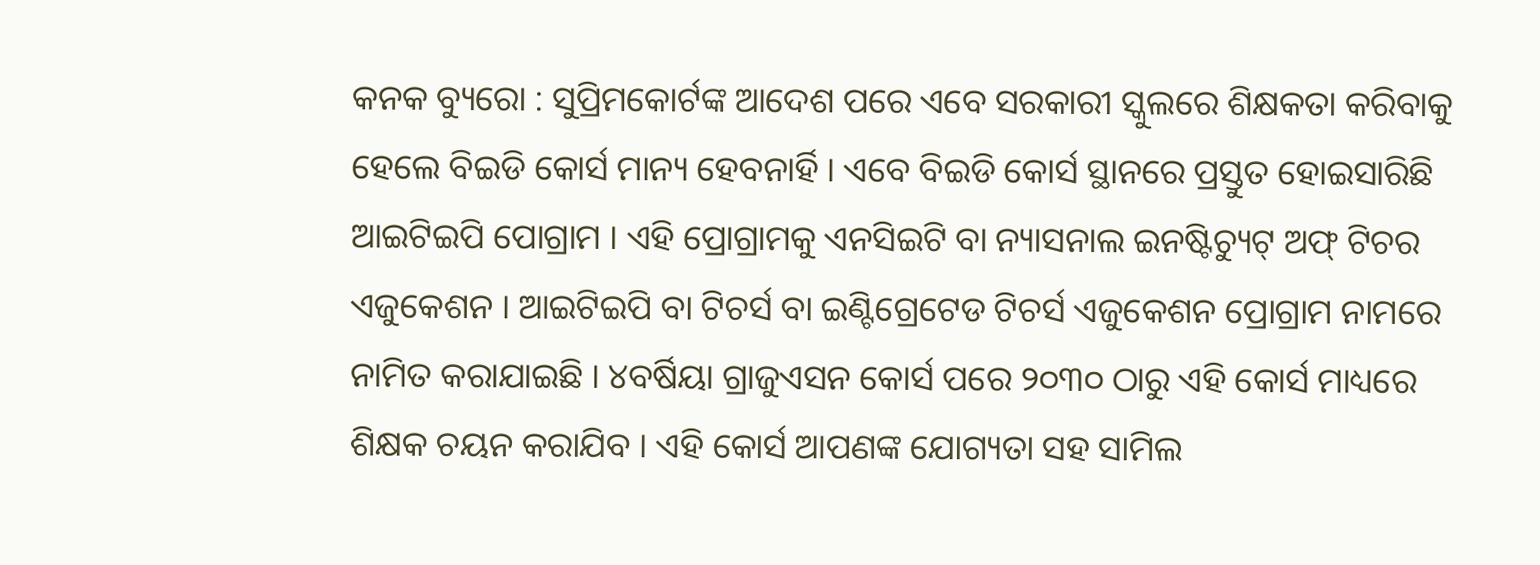କନକ ବ୍ୟୁରୋ : ସୁପ୍ରିମକୋର୍ଟଙ୍କ ଆଦେଶ ପରେ ଏବେ ସରକାରୀ ସ୍କୁଲରେ ଶିକ୍ଷକତା କରିବାକୁ ହେଲେ ବିଇଡି କୋର୍ସ ମାନ୍ୟ ହେବନାର୍ହି । ଏବେ ବିଇଡି କୋର୍ସ ସ୍ଥାନରେ ପ୍ରସ୍ତୁତ ହୋଇସାରିଛି ଆଇଟିଇପି ପୋଗ୍ରାମ । ଏହି ପ୍ରୋଗ୍ରାମକୁ ଏନସିଇଟି ବା ନ୍ୟାସନାଲ ଇନଷ୍ଟିଚ୍ୟୁଟ୍ ଅଫ୍ ଟିଚର ଏଜୁକେଶନ । ଆଇଟିଇପି ବା ଟିଚର୍ସ ବା ଇଣ୍ଟିଗ୍ରେଟେଡ ଟିଚର୍ସ ଏଜୁକେଶନ ପ୍ରୋଗ୍ରାମ ନାମରେ ନାମିତ କରାଯାଇଛି । ୪ବର୍ଷିୟା ଗ୍ରାଜୁଏସନ କୋର୍ସ ପରେ ୨୦୩୦ ଠାରୁ ଏହି କୋର୍ସ ମାଧ୍ୟରେ ଶିକ୍ଷକ ଚୟନ କରାଯିବ । ଏହି କୋର୍ସ ଆପଣଙ୍କ ଯୋଗ୍ୟତା ସହ ସାମିଲ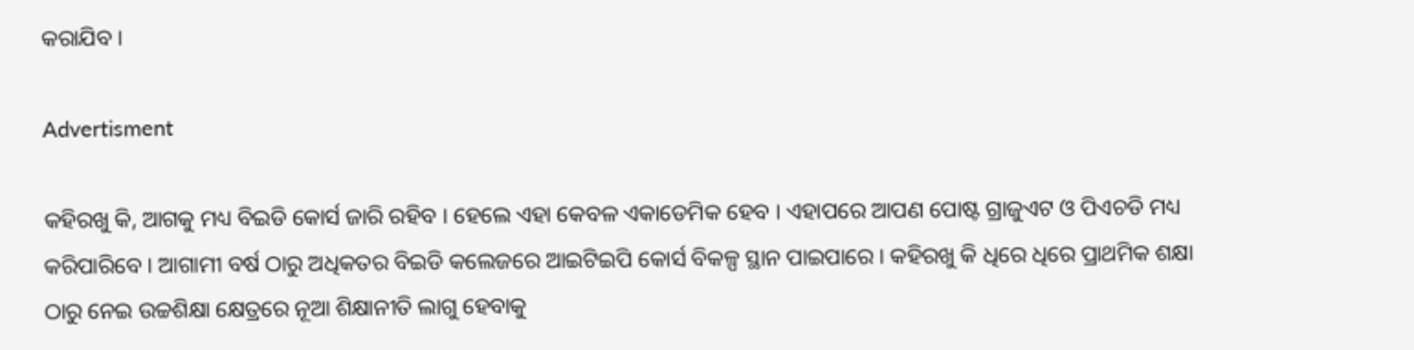କରାଯିବ ।

Advertisment

କହିରଖୁ କି, ଆଗକୁ ମଧ୍ୟ ବିଇଡି କୋର୍ସ ଜାରି ରହିବ । ହେଲେ ଏହା କେବଳ ଏକାଡେମିକ ହେବ । ଏହାପରେ ଆପଣ ପୋଷ୍ଟ ଗ୍ରାଜୁଏଟ ଓ ପିଏଚଡି ମଧ୍ୟ କରିପାରିବେ । ଆଗାମୀ ବର୍ଷ ଠାରୁ ଅଧିକତର ବିଇଡି କଲେଜରେ ଆଇଟିଇପି କୋର୍ସ ବିକଳ୍ପ ସ୍ଥାନ ପାଇପାରେ । କହିରଖୁ କି ଧିରେ ଧିରେ ପ୍ରାଥମିକ ଶକ୍ଷା ଠାରୁ ନେଇ ଉଚ୍ଚଶିକ୍ଷା କ୍ଷେତ୍ରରେ ନୂଆ ଶିକ୍ଷାନୀତି ଲାଗୁ ହେବାକୁ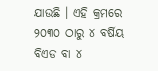ଯାଉଛି । ଏହି କ୍ରମରେ ୨୦୩୦ ଠାରୁ ୪ ବର୍ଷିୟ ବିଏଡ ବା ୪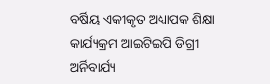ବର୍ଷିୟ ଏକୀକୃତ ଅଧ୍ୟାପକ ଶିକ୍ଷା କାର୍ଯ୍ୟକ୍ରମ ଆଇଟିଇପି ଡିଗ୍ରୀ ଅର୍ନିବାର୍ଯ୍ୟ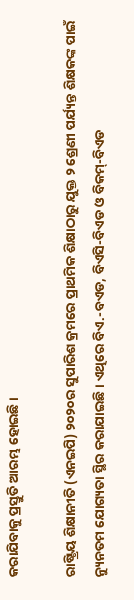କରାଯିବାକୁ ପ୍ରସ୍ତୁତି ଆରମ୍ଭ ହୋଇଛି ।

ରାଷ୍ଟ୍ରିୟ ଶିକ୍ଷାନୀତି (ଏନଇପି) ୨୦୨୦ର ସୁପାରିଶ କ୍ରମରେ ପ୍ରାଥମିକ ଶିକ୍ଷାଠାରୁ ଯୁକ୍ତ ୨ ଶ୍ରେଣୀ ପର୍ଯ୍ୟନ୍ତ ଶିକ୍ଷକଙ୍କ ପାଇଁ ନ୍ୟୁନତମ ଯୋଗ୍ୟତା ସ୍ଥିର କରାଯାଇଛି । ଏଥିରେ ବିଏ.-ବଏଡ, ବିଏସି-ବିଏଡ ଓ ବିକମ୍-ବିଏଡ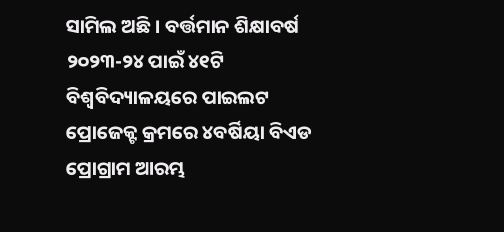ସାମିଲ ଅଛି । ବର୍ତ୍ତମାନ ଶିକ୍ଷାବର୍ଷ ୨୦୨୩-୨୪ ପାଇଁ ୪୧ଟି ବିଶ୍ୱବିଦ୍ୟାଳୟରେ ପାଇଲଟ ପ୍ରୋଜେକ୍ଟ କ୍ରମରେ ୪ବର୍ଷିୟା ବିଏଡ ପ୍ରୋଗ୍ରାମ ଆରମ୍ଭ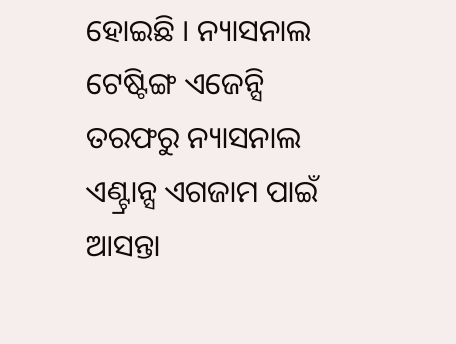ହୋଇଛି । ନ୍ୟାସନାଲ ଟେଷ୍ଟିଙ୍ଗ ଏଜେନ୍ସି ତରଫରୁ ନ୍ୟାସନାଲ ଏଣ୍ଟ୍ରାନ୍ସ ଏଗଜାମ ପାଇଁ ଆସନ୍ତା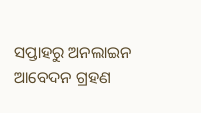ସପ୍ତାହରୁ ଅନଲାଇନ ଆବେଦନ ଗ୍ରହଣ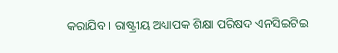କରାଯିବ । ରାଷ୍ଟ୍ରୀୟ ଅଧ୍ୟାପକ ଶିକ୍ଷା ପରିଷଦ ଏନସିଇଟିଇ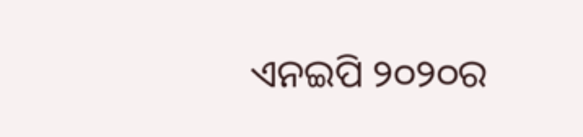ଏନଇପି ୨୦୨୦ର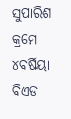ସୁପାରିଶ କ୍ରମେ ୪ବର୍ଷିୟା ବିଏଡ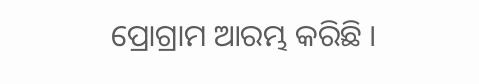ପ୍ରୋଗ୍ରାମ ଆରମ୍ଭ କରିଛି ।